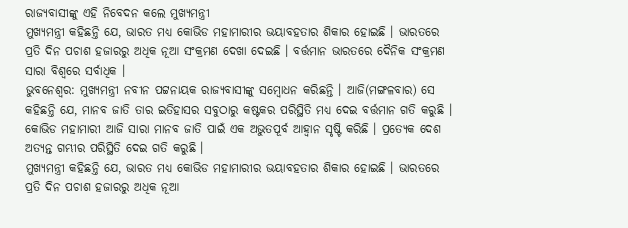ରାଜ୍ୟବାସୀଙ୍କୁ ଏହି ନିବେଦନ କଲେ ମୁଖ୍ୟମନ୍ତ୍ରୀ
ମୁଖ୍ୟମନ୍ତ୍ରୀ କହିଛନ୍ତି ଯେ, ଭାରତ ମଧ୍ୟ କୋଭିଡ ମହାମାରୀର ଭୟାବହତାର ଶିକାର ହୋଇଛି । ଭାରତରେ ପ୍ରତି ଦିନ ପଚାଶ ହଜାରରୁ ଅଧିକ ନୂଆ ସଂକ୍ରମଣ ଦେଖା ଦେଇଛି । ବର୍ତ୍ତମାନ ଭାରତରେ ଦୈନିକ ସଂକ୍ରମଣ ସାରା ବିଶ୍ୱରେ ସର୍ବାଧିକ ।
ଭୁବନେଶ୍ୱର: ମୁଖ୍ୟମନ୍ତ୍ରୀ ନବୀନ ପଟ୍ଟନାୟକ ରାଜ୍ୟବାସୀଙ୍କୁ ସମ୍ୱୋଧନ କରିଛନ୍ତି । ଆଜି(ମଙ୍ଗଳବାର) ସେ କହିଛନ୍ତି ଯେ, ମାନବ ଜାତି ତାର ଇତିହାସର ସବୁଠାରୁ କଷ୍ଟକର ପରିସ୍ଥିତି ମଧ୍ୟ ଦେଇ ବର୍ତ୍ତମାନ ଗତି କରୁଛି । କୋଭିଡ ମହାମାରୀ ଆଜି ସାରା ମାନବ ଜାତି ପାଇଁ ଏକ ଅଭୁତପୂର୍ବ ଆହ୍ବାନ ସୃଷ୍ଟି କରିଛି । ପ୍ରତ୍ୟେକ ଦେଶ ଅତ୍ୟନ୍ତ ଗମ୍ଭୀର ପରିସ୍ଥିତି ଦେଇ ଗତି କରୁଛି ।
ମୁଖ୍ୟମନ୍ତ୍ରୀ କହିଛନ୍ତି ଯେ, ଭାରତ ମଧ୍ୟ କୋଭିଡ ମହାମାରୀର ଭୟାବହତାର ଶିକାର ହୋଇଛି । ଭାରତରେ ପ୍ରତି ଦିନ ପଚାଶ ହଜାରରୁ ଅଧିକ ନୂଆ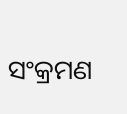ସଂକ୍ରମଣ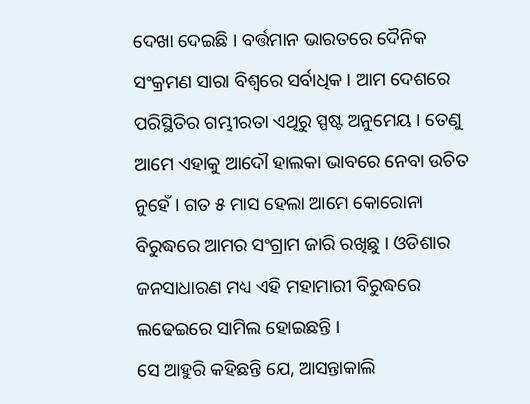ଦେଖା ଦେଇଛି । ବର୍ତ୍ତମାନ ଭାରତରେ ଦୈନିକ ସଂକ୍ରମଣ ସାରା ବିଶ୍ୱରେ ସର୍ବାଧିକ । ଆମ ଦେଶରେ ପରିସ୍ଥିତିର ଗମ୍ଭୀରତା ଏଥିରୁ ସ୍ପଷ୍ଟ ଅନୁମେୟ । ତେଣୁ ଆମେ ଏହାକୁ ଆଦୌ ହାଲକା ଭାବରେ ନେବା ଉଚିତ ନୁହେଁ । ଗତ ୫ ମାସ ହେଲା ଆମେ କୋରୋନା ବିରୁଦ୍ଧରେ ଆମର ସଂଗ୍ରାମ ଜାରି ରଖିଛୁ । ଓଡିଶାର ଜନସାଧାରଣ ମଧ୍ୟ ଏହି ମହାମାରୀ ବିରୁଦ୍ଧରେ ଲଢେଇରେ ସାମିଲ ହୋଇଛନ୍ତି ।
ସେ ଆହୁରି କହିଛନ୍ତି ଯେ, ଆସନ୍ତାକାଲି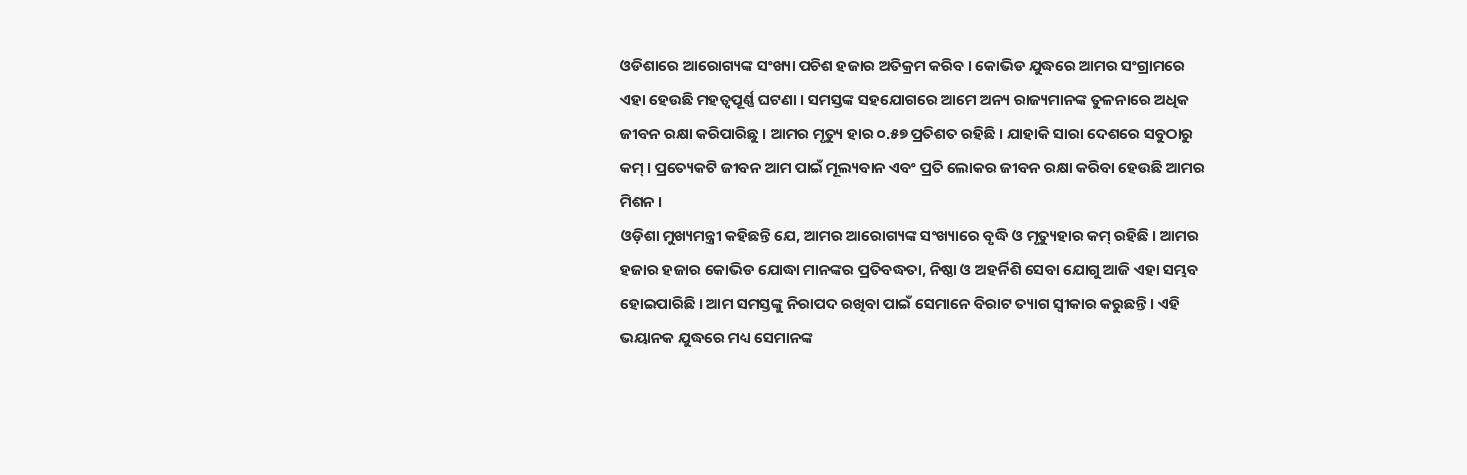ଓଡିଶାରେ ଆରୋଗ୍ୟଙ୍କ ସଂଖ୍ୟା ପଚିଶ ହଜାର ଅତିକ୍ରମ କରିବ । କୋଭିଡ ଯୁଦ୍ଧରେ ଆମର ସଂଗ୍ରାମରେ ଏହା ହେଉଛି ମହତ୍ୱପୂର୍ଣ୍ଣ ଘଟଣା । ସମସ୍ତଙ୍କ ସହଯୋଗରେ ଆମେ ଅନ୍ୟ ରାଜ୍ୟମାନଙ୍କ ତୁଳନାରେ ଅଧିକ ଜୀବନ ରକ୍ଷା କରିପାରିଛୁ । ଆମର ମୃତ୍ୟୁ ହାର ୦.୫୭ ପ୍ରତିଶତ ରହିଛି । ଯାହାକି ସାରା ଦେଶରେ ସବୁଠାରୁ କମ୍ । ପ୍ରତ୍ୟେକଟି ଜୀବନ ଆମ ପାଇଁ ମୂଲ୍ୟବାନ ଏବଂ ପ୍ରତି ଲୋକର ଜୀବନ ରକ୍ଷା କରିବା ହେଉଛି ଆମର ମିଶନ ।
ଓଡ଼ିଶା ମୁଖ୍ୟମନ୍ତ୍ରୀ କହିଛନ୍ତି ଯେ, ଆମର ଆରୋଗ୍ୟଙ୍କ ସଂଖ୍ୟାରେ ବୃଦ୍ଧି ଓ ମୃତ୍ୟୁହାର କମ୍ ରହିଛି । ଆମର ହଜାର ହଜାର କୋଭିଡ ଯୋଦ୍ଧା ମାନଙ୍କର ପ୍ରତିବଦ୍ଧତା, ନିଷ୍ଠା ଓ ଅହର୍ନିଶି ସେବା ଯୋଗୁ ଆଜି ଏହା ସମ୍ଭବ ହୋଇପାରିଛି । ଆମ ସମସ୍ତଙ୍କୁ ନିରାପଦ ରଖିବା ପାଇଁ ସେମାନେ ବିରାଟ ତ୍ୟାଗ ସ୍ୱୀକାର କରୁଛନ୍ତି । ଏହି ଭୟାନକ ଯୁଦ୍ଧରେ ମଧ୍ୟ ସେମାନଙ୍କ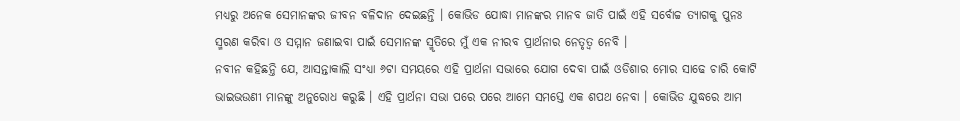ମଧ୍ୟରୁ ଅନେକ ସେମାନଙ୍କର ଜୀବନ ବଳିଦାନ ଦେଇଛନ୍ତି । କୋଭିଡ ଯୋଦ୍ଧା ମାନଙ୍କର ମାନବ ଜାତି ପାଇଁ ଏହି ସର୍ବୋଚ୍ଚ ତ୍ୟାଗକୁ ପୁନଃ ସ୍ମରଣ କରିବା ଓ ସମ୍ମାନ ଜଣାଇବା ପାଇଁ ସେମାନଙ୍କ ସ୍ମୃତିରେ ମୁଁ ଏକ ନୀରବ ପ୍ରାର୍ଥନାର ନେତୃତ୍ବ ନେବି ।
ନବୀନ କହିଛନ୍ତି ଯେ, ଆସନ୍ତାକାଲି ସଂଧ୍ୟା ୬ଟା ସମୟରେ ଏହି ପ୍ରାର୍ଥନା ସଭାରେ ଯୋଗ ଦେବା ପାଇଁ ଓଡିଶାର ମୋର ସାଢେ ଚାରି କୋଟି ଭାଇଭଉଣୀ ମାନଙ୍କୁ ଅନୁରୋଧ କରୁଛି । ଏହି ପ୍ରାର୍ଥନା ସଭା ପରେ ପରେ ଆମେ ସମସ୍ତେ ଏକ ଶପଥ ନେବା । କୋଭିଡ ଯୁଦ୍ଧରେ ଆମ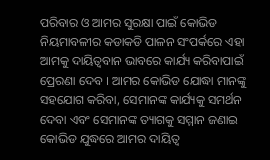ପରିବାର ଓ ଆମର ସୁରକ୍ଷା ପାଇଁ କୋଭିଡ ନିୟମାବଳୀର କଡାକଡି ପାଳନ ସଂପର୍କରେ ଏହା ଆମକୁ ଦାୟିତ୍ୱବାନ ଭାବରେ କାର୍ଯ୍ୟ କରିବାପାଇଁ ପ୍ରେରଣା ଦେବ । ଆମର କୋଭିଡ ଯୋଦ୍ଧା ମାନଙ୍କୁ ସହଯୋଗ କରିବା, ସେମାନଙ୍କ କାର୍ଯ୍ୟକୁ ସମର୍ଥନ ଦେବା ଏବଂ ସେମାନଙ୍କ ତ୍ୟାଗକୁ ସମ୍ମାନ ଜଣାଇ କୋଭିଡ ଯୁଦ୍ଧରେ ଆମର ଦାୟିତ୍ୱ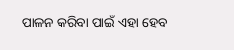ପାଳନ କରିବା ପାଇଁ ଏହା ହେବ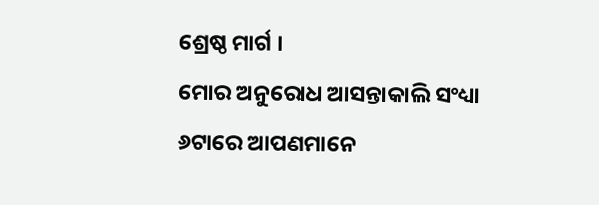ଶ୍ରେଷ୍ଠ ମାର୍ଗ ।
ମୋର ଅନୁରୋଧ ଆସନ୍ତାକାଲି ସଂଧ୍ୟା ୬ଟାରେ ଆପଣମାନେ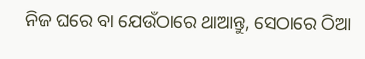ନିଜ ଘରେ ବା ଯେଉଁଠାରେ ଥାଆନ୍ତୁ, ସେଠାରେ ଠିଆ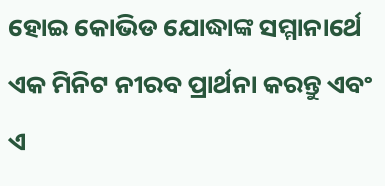ହୋଇ କୋଭିଡ ଯୋଦ୍ଧାଙ୍କ ସମ୍ମାନାର୍ଥେ ଏକ ମିନିଟ ନୀରବ ପ୍ରାର୍ଥନା କରନ୍ତୁ ଏବଂ ଏ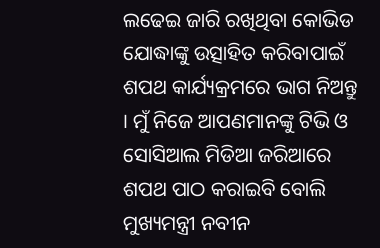ଲଢେଇ ଜାରି ରଖିଥିବା କୋଭିଡ ଯୋଦ୍ଧାଙ୍କୁ ଉତ୍ସାହିତ କରିବାପାଇଁ ଶପଥ କାର୍ଯ୍ୟକ୍ରମରେ ଭାଗ ନିଅନ୍ତୁ । ମୁଁ ନିଜେ ଆପଣମାନଙ୍କୁ ଟିଭି ଓ ସୋସିଆଲ ମିଡିଆ ଜରିଆରେ ଶପଥ ପାଠ କରାଇବି ବୋଲି ମୁଖ୍ୟମନ୍ତ୍ରୀ ନବୀନ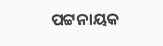ପଟ୍ଟନାୟକ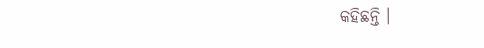କହିଛନ୍ତି ।